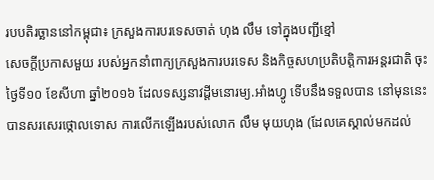របបតិរច្ឆាននៅកម្ពុជា៖ ក្រសួងការបរទេសចាត់ ហុង លឹម ទៅក្នុងបញ្ជីខ្មៅ
សេចក្ដីប្រកាសមួយ របស់អ្នកនាំពាក្យក្រសួងការបរទេស និងកិច្ចសហប្រតិបត្តិការអន្តរជាតិ ចុះថ្ងៃទី១០ ខែសីហា ឆ្នាំ២០១៦ ដែលទស្សនាវដ្ដីមនោរម្យ.អាំងហ្វូ ទើបនឹងទទួលបាន នៅមុននេះ បានសរសេរថ្កោលទោស ការលើកឡើងរបស់លោក លឹម មុយហុង (ដែលគេស្គាល់មកដល់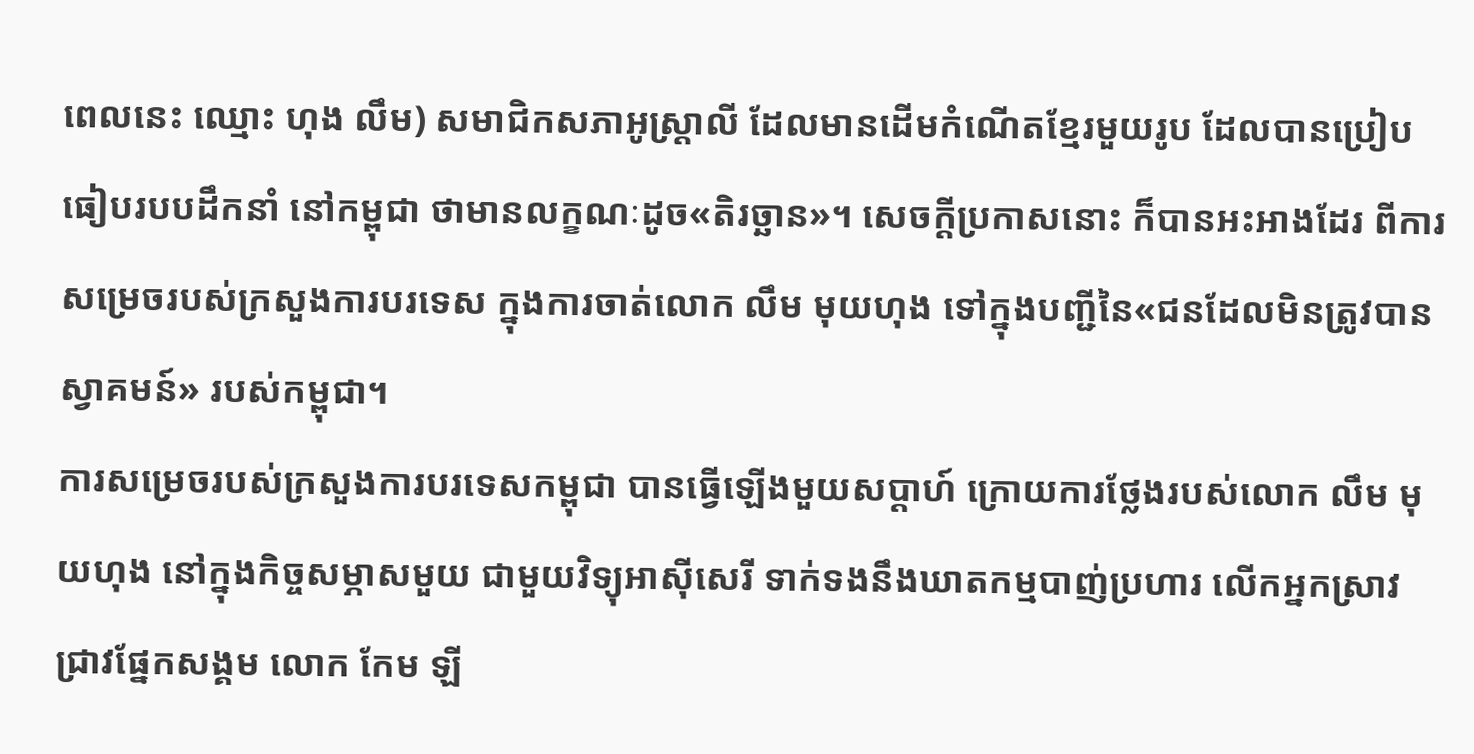ពេលនេះ ឈ្មោះ ហុង លឹម) សមាជិកសភាអូស្ត្រាលី ដែលមានដើមកំណើតខ្មែរមួយរូប ដែលបានប្រៀបធៀបរបបដឹកនាំ នៅកម្ពុជា ថាមានលក្ខណៈដូច«តិរច្ឆាន»។ សេចក្ដីប្រកាសនោះ ក៏បានអះអាងដែរ ពីការសម្រេចរបស់ក្រសួងការបរទេស ក្នុងការចាត់លោក លឹម មុយហុង ទៅក្នុងបញ្ជីនៃ«ជនដែលមិនត្រូវបានស្វាគមន៍» របស់កម្ពុជា។
ការសម្រេចរបស់ក្រសួងការបរទេសកម្ពុជា បានធ្វើឡើងមួយសប្ដាហ៍ ក្រោយការថ្លែងរបស់លោក លឹម មុយហុង នៅក្នុងកិច្ចសម្ភាសមួយ ជាមួយវិទ្យុអាស៊ីសេរី ទាក់ទងនឹងឃាតកម្មបាញ់ប្រហារ លើកអ្នកស្រាវជ្រាវផ្នែកសង្គម លោក កែម ឡី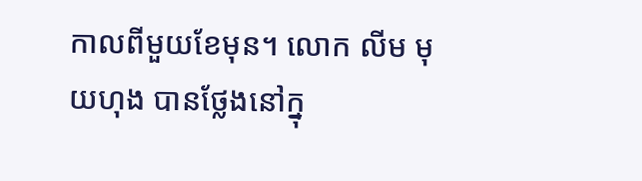កាលពីមួយខែមុន។ លោក លីម មុយហុង បានថ្លែងនៅក្នុ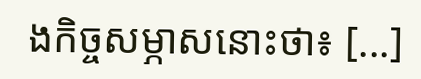ងកិច្ចសម្ភាសនោះថា៖ [...]